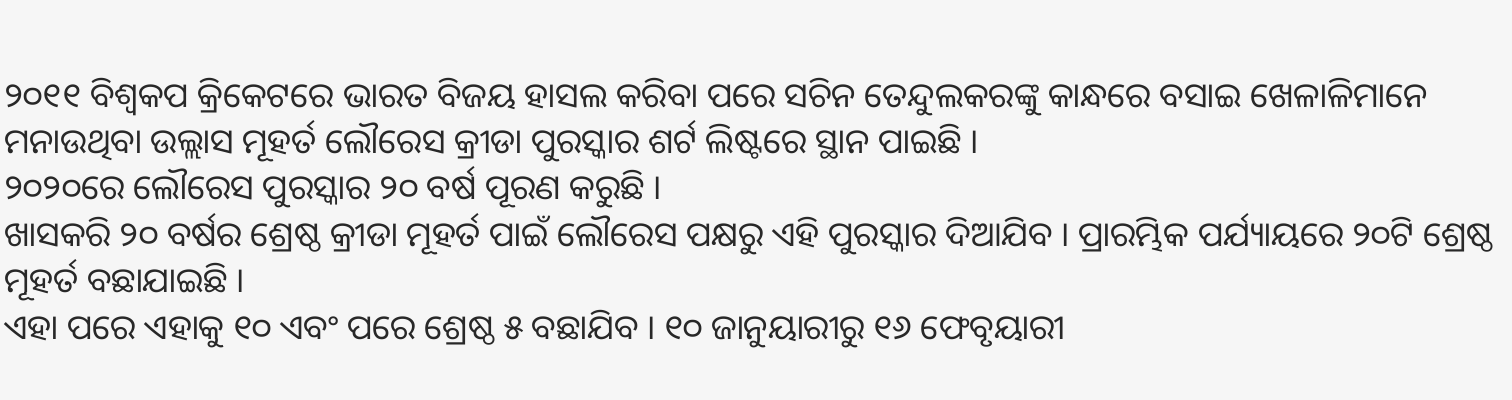୨୦୧୧ ବିଶ୍ୱକପ କ୍ରିକେଟରେ ଭାରତ ବିଜୟ ହାସଲ କରିବା ପରେ ସଚିନ ତେନ୍ଦୁଲକରଙ୍କୁ କାନ୍ଧରେ ବସାଇ ଖେଳାଳିମାନେ ମନାଉଥିବା ଉଲ୍ଲାସ ମୂହର୍ତ ଲୌରେସ କ୍ରୀଡା ପୁରସ୍କାର ଶର୍ଟ ଲିଷ୍ଟରେ ସ୍ଥାନ ପାଇଛି ।
୨୦୨୦ରେ ଲୌରେସ ପୁରସ୍କାର ୨୦ ବର୍ଷ ପୂରଣ କରୁଛି ।
ଖାସକରି ୨୦ ବର୍ଷର ଶ୍ରେଷ୍ଠ କ୍ରୀଡା ମୂହର୍ତ ପାଇଁ ଲୌରେସ ପକ୍ଷରୁ ଏହି ପୁରସ୍କାର ଦିଆଯିବ । ପ୍ରାରମ୍ଭିକ ପର୍ଯ୍ୟାୟରେ ୨୦ଟି ଶ୍ରେଷ୍ଠ ମୂହର୍ତ ବଛାଯାଇଛି ।
ଏହା ପରେ ଏହାକୁ ୧୦ ଏବଂ ପରେ ଶ୍ରେଷ୍ଠ ୫ ବଛାଯିବ । ୧୦ ଜାନୁୟାରୀରୁ ୧୬ ଫେବୃୟାରୀ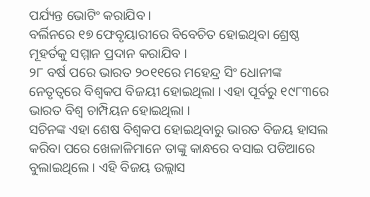ପର୍ଯ୍ୟନ୍ତ ଭୋଟିଂ କରାଯିବ ।
ବର୍ଲିନରେ ୧୭ ଫେବୃୟାରୀରେ ବିବେଚିତ ହୋଇଥିବା ଶ୍ରେଷ୍ଠ ମୂହର୍ତକୁ ସମ୍ମାନ ପ୍ରଦାନ କରାଯିବ ।
୨୮ ବର୍ଷ ପରେ ଭାରତ ୨୦୧୧ରେ ମହେନ୍ଦ୍ର ସିଂ ଧୋନୀଙ୍କ ନେତୃତ୍ୱରେ ବିଶ୍ୱକପ ବିଜୟୀ ହୋଇଥିଲା । ଏହା ପୂର୍ବରୁ ୧୯୮୩ରେ ଭାରତ ବିଶ୍ୱ ଚାମ୍ପିୟନ ହୋଇଥିଲା ।
ସଚିନଙ୍କ ଏହା ଶେଷ ବିଶ୍ୱକପ ହୋଇଥିବାରୁ ଭାରତ ବିଜୟ ହାସଲ କରିବା ପରେ ଖେଳାଳିମାନେ ତାଙ୍କୁ କାନ୍ଧରେ ବସାଇ ପଡିଆରେ ବୁଲାଇଥିଲେ । ଏହି ବିଜୟ ଉଲ୍ଲାସ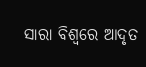ସାରା ବିଶ୍ୱରେ ଆଦୃତ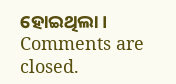ହୋଇଥିଲା ।
Comments are closed.